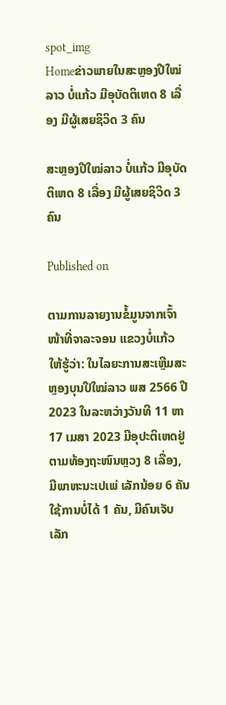spot_img
Homeຂ່າວພາຍໃນສະຫຼອງປີໃໝ່ລາວ ບໍ່ແກ້ວ ມີອຸບັດຕິເຫດ 8 ເລື່ອງ ມີຜູ້ເສຍຊິວິດ 3 ຄົນ

ສະຫຼອງປີໃໝ່ລາວ ບໍ່ແກ້ວ ມີອຸບັດຕິເຫດ 8 ເລື່ອງ ມີຜູ້ເສຍຊິວິດ 3 ຄົນ

Published on

ຕາມການລາຍງານຂໍ້ມູນຈາກເຈົ້າໜ້າທີ່ຈາລະຈອນ ແຂວງບໍ່ແກ້ວ ໃຫ້ຮູ້ວ່າ: ໃນໄລຍະການສະເຫຼີມສະຫຼອງບຸນປີໃໝ່ລາວ ພສ 2566 ປີ 2023 ໃນລະຫວ່າງວັນທີ 11 ຫາ 17 ເມສາ 2023 ມີອຸປະຕິເຫດຢູ່ຕາມທ້ອງຖະໜົນຫຼວງ 8 ເລື່ອງ, ມີພາຫະນະເປເພ່ ເລັກນ້ອຍ 6 ຄັນ ໃຊ້ການບໍ່ໄດ້ 1 ຄັນ, ມີຄົນເຈັບເລັກ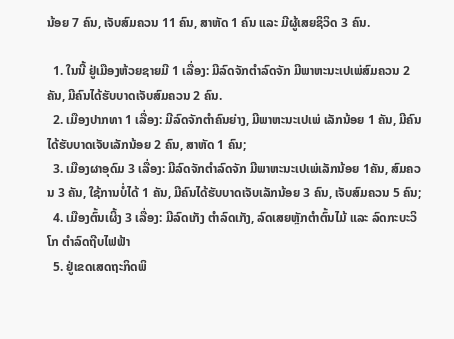ນ້ອຍ 7 ຄົນ, ເຈັບສົມຄວນ 11 ຄົນ, ສາຫັດ 1 ຄົນ ແລະ ມີຜູ້ເສຍຊິວິດ 3 ຄົນ.

  1. ໃນນີ້ ຢູ່ເມືອງຫ້ວຍຊາຍມີ 1 ເລື່ອງ: ມີລົດຈັກຕໍາລົດຈັກ ມີພາຫະນະເປເພ່ສົມຄວນ 2 ຄັນ, ມີຄົນໄດ້ຮັບບາດເຈັບສົມຄວນ 2 ຄົນ.
  2. ເມືອງປາກທາ 1 ເລື່ອງ: ມີລົດຈັກຕໍາຄົນຍ່າງ, ມີພາຫະນະເປເພ່ ເລັກນ້ອຍ 1 ຄັນ, ມີຄົນໄດ້ຮັບບາດເຈັບເລັກນ້ອຍ 2 ຄົນ, ສາຫັດ 1 ຄົນ;
  3. ເມືອງຜາອຸດົມ 3 ເລື່ອງ: ມີລົດຈັກຕໍາລົດຈັກ ມີພາຫະນະເປເພ່ເລັກນ້ອຍ 1ຄັນ, ສົມຄວນ 3 ຄັນ, ໃຊ້ການບໍ່ໄດ້ 1 ຄັນ, ມີຄົນໄດ້ຮັບບາດເຈັບເລັກນ້ອຍ 3 ຄົນ, ເຈັບສົມຄວນ 5 ຄົນ;
  4. ເມືອງຕົ້ນເຜິ້ງ 3 ເລື່ອງ: ມີລົດເກັງ ຕໍາລົດເກັງ, ລົດເສຍຫຼັກຕໍາຕົ້ນໄມ້ ແລະ ລົດກະບະວິໂກ ຕໍາລົດຖີບໄຟຟ້າ
  5. ຢູ່ເຂດເສດຖະກິດພິ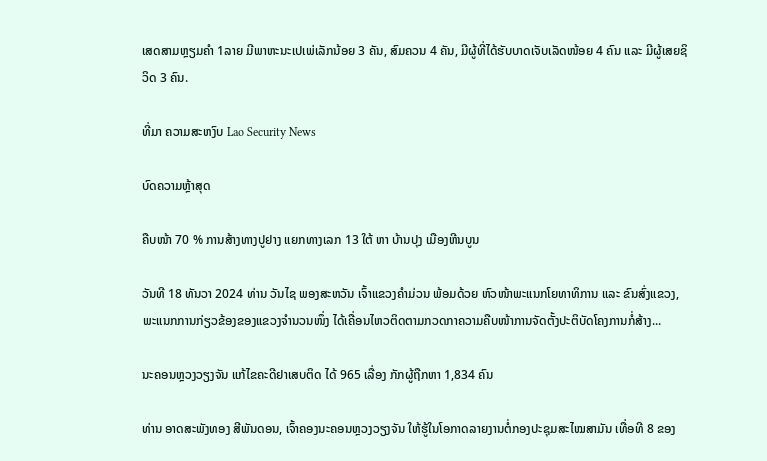ເສດສາມຫຼຽມຄໍາ 1ລາຍ ມີພາຫະນະເປເພ່ເລັກນ້ອຍ 3 ຄັນ, ສົມຄວນ 4 ຄັນ, ມີຜູ້ທີ່ໄດ້ຮັບບາດເຈັບເລັດໜ້ອຍ 4 ຄົນ ແລະ ມີຜູ້ເສຍຊິວິດ 3 ຄົນ.

ທີ່ມາ ຄວາມສະຫງົບ Lao Security News

ບົດຄວາມຫຼ້າສຸດ

ຄືບໜ້າ 70 % ການສ້າງທາງປູຢາງ ແຍກທາງເລກ 13 ໃຕ້ ຫາ ບ້ານປຸງ ເມືອງຫີນບູນ

ວັນທີ 18 ທັນວາ 2024 ທ່ານ ວັນໄຊ ພອງສະຫວັນ ເຈົ້າແຂວງຄຳມ່ວນ ພ້ອມດ້ວຍ ຫົວໜ້າພະແນກໂຍທາທິການ ແລະ ຂົນສົ່ງແຂວງ, ພະແນກການກ່ຽວຂ້ອງຂອງແຂວງຈໍານວນໜຶ່ງ ໄດ້ເຄື່ອນໄຫວຕິດຕາມກວດກາຄວາມຄືບໜ້າການຈັດຕັ້ງປະຕິບັດໂຄງການກໍ່ສ້າງ...

ນະຄອນຫຼວງວຽງຈັນ ແກ້ໄຂຄະດີຢາເສບຕິດ ໄດ້ 965 ເລື່ອງ ກັກຜູ້ຖືກຫາ 1,834 ຄົນ

ທ່ານ ອາດສະພັງທອງ ສີພັນດອນ, ເຈົ້າຄອງນະຄອນຫຼວງວຽງຈັນ ໃຫ້ຮູ້ໃນໂອກາດລາຍງານຕໍ່ກອງປະຊຸມສະໄໝສາມັນ ເທື່ອທີ 8 ຂອງ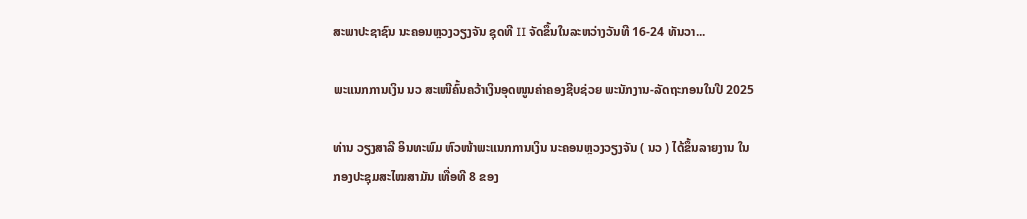ສະພາປະຊາຊົນ ນະຄອນຫຼວງວຽງຈັນ ຊຸດທີ II ຈັດຂຶ້ນໃນລະຫວ່າງວັນທີ 16-24 ທັນວາ...

ພະແນກການເງິນ ນວ ສະເໜີຄົ້ນຄວ້າເງິນອຸດໜູນຄ່າຄອງຊີບຊ່ວຍ ພະນັກງານ-ລັດຖະກອນໃນປີ 2025

ທ່ານ ວຽງສາລີ ອິນທະພົມ ຫົວໜ້າພະແນກການເງິນ ນະຄອນຫຼວງວຽງຈັນ ( ນວ ) ໄດ້ຂຶ້ນລາຍງານ ໃນກອງປະຊຸມສະໄໝສາມັນ ເທື່ອທີ 8 ຂອງ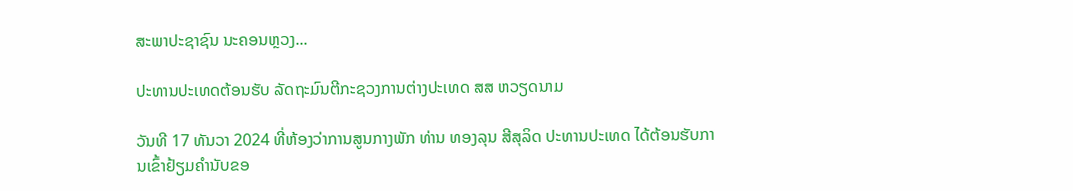ສະພາປະຊາຊົນ ນະຄອນຫຼວງ...

ປະທານປະເທດຕ້ອນຮັບ ລັດຖະມົນຕີກະຊວງການຕ່າງປະເທດ ສສ ຫວຽດນາມ

ວັນທີ 17 ທັນວາ 2024 ທີ່ຫ້ອງວ່າການສູນກາງພັກ ທ່ານ ທອງລຸນ ສີສຸລິດ ປະທານປະເທດ ໄດ້ຕ້ອນຮັບການເຂົ້າຢ້ຽມຄຳນັບຂອ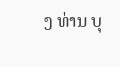ງ ທ່ານ ບຸ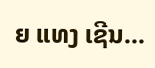ຍ ແທງ ເຊີນ...